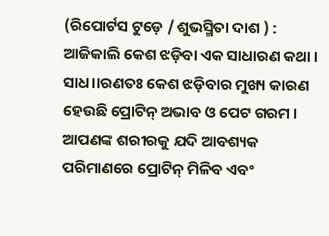(ରିପୋର୍ଟସ ଟୁଡ଼େ / ଶୁଭସ୍ମିତା ଦାଶ ) : ଆଜିକାଲି କେଶ ଝଡ଼ିବା ଏକ ସାଧାରଣ କଥା । ସାଧ।।ରଣତଃ କେଶ ଝଡ଼ିବାର ମୁଖ୍ୟ କାରଣ ହେଉଛି ପ୍ରୋଟିନ୍ ଅଭାବ ଓ ପେଟ ଗରମ । ଆପଣଙ୍କ ଶରୀରକୁ ଯଦି ଆବଶ୍ୟକ ପରିମାଣରେ ପ୍ରୋଟିନ୍ ମିଳିବ ଏବଂ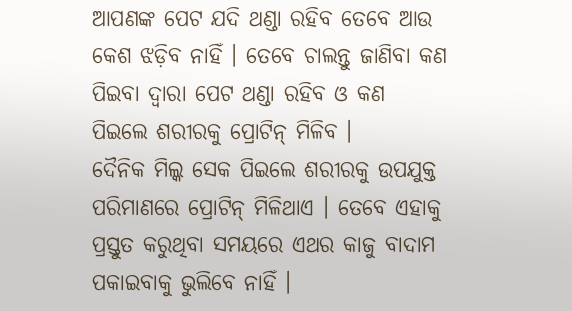ଆପଣଙ୍କ ପେଟ ଯଦି ଥଣ୍ଡା ରହିବ ତେବେ ଆଉ କେଶ ଝଡ଼ିବ ନାହିଁ । ତେବେ ଚାଲନ୍ତୁ ଜାଣିବା କଣ ପିଇବା ଦ୍ୱାରା ପେଟ ଥଣ୍ଡା ରହିବ ଓ କଣ ପିଇଲେ ଶରୀରକୁ ପ୍ରୋଟିନ୍ ମିଳିବ ।
ଦୈନିକ ମିଲ୍କ ସେକ ପିଇଲେ ଶରୀରକୁ ଉପଯୁକ୍ତ ପରିମାଣରେ ପ୍ରୋଟିନ୍ ମିଳିଥାଏ । ତେବେ ଏହାକୁ ପ୍ରସ୍ତୁତ କରୁଥିବା ସମୟରେ ଏଥର କାଜୁ ବାଦାମ ପକାଇବାକୁ ଭୁଲିବେ ନାହିଁ ।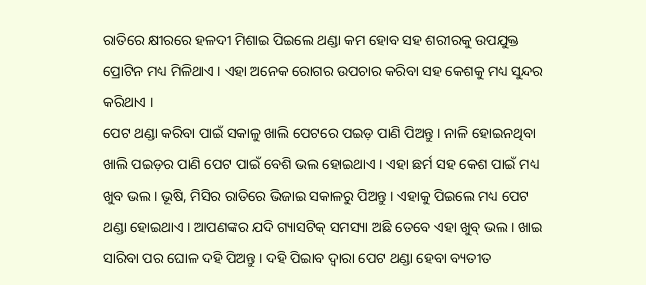ରାତିରେ କ୍ଷୀରରେ ହଳଦୀ ମିଶାଇ ପିଇଲେ ଥଣ୍ଡା କମ ହୋବ ସହ ଶରୀରକୁ ଉପଯୁକ୍ତ ପ୍ରୋଟିନ ମଧ୍ୟ ମିଳିଥାଏ । ଏହା ଅନେକ ରୋଗର ଉପଚାର କରିବା ସହ କେଶକୁ ମଧ୍ୟ ସୁନ୍ଦର କରିଥାଏ ।
ପେଟ ଥଣ୍ଡା କରିବା ପାଇଁ ସକାଳୁ ଖାଲି ପେଟରେ ପଇଡ଼ ପାଣି ପିଅନ୍ତୁ । ନାଳି ହୋଇନଥିବା ଖାଲି ପଇଡ଼ର ପାଣି ପେଟ ପାଇଁ ବେଶି ଭଲ ହୋଇଥାଏ । ଏହା ଛର୍ମ ସହ କେଶ ପାଇଁ ମଧ୍ୟ ଖୁବ ଭଲ । ଭୂଷି, ମିସିର ରାତିରେ ଭିଜାଇ ସକାଳରୁ ପିଅନ୍ତୁ । ଏହାକୁ ପିଇଲେ ମଧ୍ୟ ପେଟ ଥଣ୍ଡା ହୋଇଥାଏ । ଆପଣଙ୍କର ଯଦି ଗ୍ୟାସଟିକ୍ ସମସ୍ୟା ଅଛି ତେବେ ଏହା ଖୁବ୍ ଭଲ । ଖାଇ ସାରିବା ପର ଘୋଳ ଦହି ପିଅନ୍ତୁ । ଦହି ପିଇାବ ଦ୍ୱାରା ପେଟ ଥଣ୍ଡା ହେବା ବ୍ୟତୀତ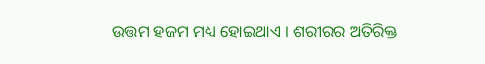ଉତ୍ତମ ହଜମ ମଧ୍ୟ ହୋଇଥାଏ । ଶରୀରର ଅତିରିକ୍ତ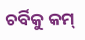ଚର୍ବିକୁ କମ୍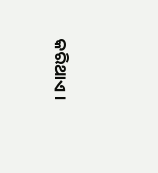କରିଥାଏ ।